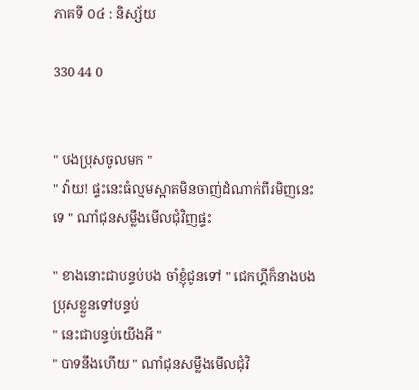ភាគទី ០៤ : និស្ស័យ

330 44 0


" បងប្រុសចូលមក "
" វ៉ាយ! ផ្ទះនេះធំល្មមស្អាតមិនចាញ់ដំណាក់ពីរមិញនេះទេ " ណាំជុនសម្លឹងមើលជុំវិញផ្ទះ

" ខាងនោះជាបន្ទប់បង ចាំខ្ញុំជូនទៅ " ជេកហ្គីក៏នាងបងប្រុសខ្លួនទៅបន្ទប់
" នេះជាបន្ទប់យើងអី "
" បាទនឹងហើយ " ណាំជុនសម្លឹងមើលជុំវិ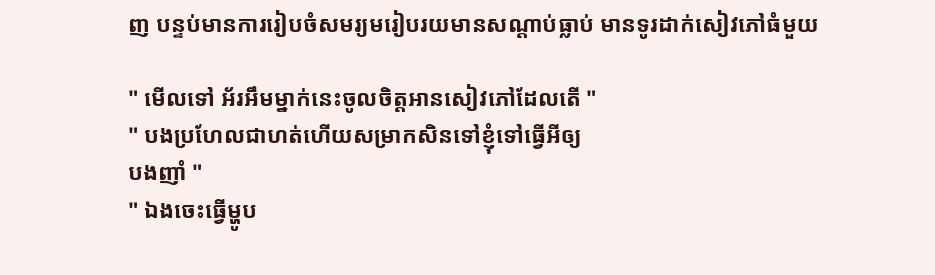ញ បន្ទប់មានការរៀបចំសមរ្យមរៀបរយមានសណ្តាប់ធ្លាប់ មានទូរដាក់សៀវភៅធំមួយ

" មើលទៅ អ័រអឹមម្នាក់នេះចូលចិត្តអានសៀវភៅដែលតើ "
" បងប្រហែលជាហត់ហើយសម្រាកសិនទៅខ្ញុំទៅធ្វើអីឲ្យ
បងញាំ "
" ឯងចេះធ្វើម្ហូប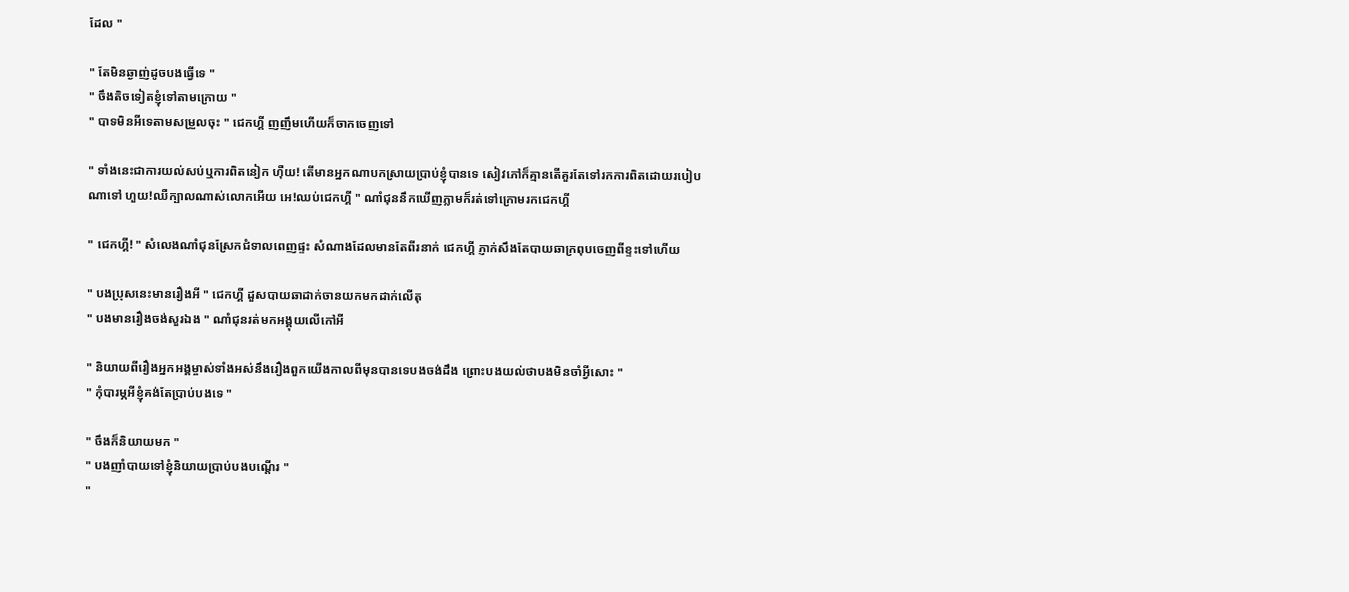ដែល "

" តែមិនឆ្ងាញ់ដូចបងធ្វើទេ "
" ចឹងតិចទៀតខ្ញុំទៅតាមក្រោយ "
" បាទមិនអីទេតាមសម្រួលចុះ " ជេកហ្គី ញញឹមហើយក៏ចាកចេញទៅ

" ទាំងនេះជាការយល់សប់ឬការពិតនៀក ហុឺយ! តើមានអ្នកណាបកស្រាយប្រាប់ខ្ញុំបានទេ សៀវភៅក៏គ្មានតើគួរតែទៅរកការពិតដោយរបៀបណាទៅ ហួយ!ឈឺក្បាលណាស់លោកអើយ អេ!ឈប់ជេកហ្គី " ណាំជុននឹកឃើញភ្លាមក៏រត់ទៅក្រោមរកជេកហ្គី

" ជេកហ្គី! " សំលេងណាំជុនស្រែកជំទាលពេញផ្ទះ សំណាងដែលមានតែពីរនាក់ ជេកហ្គី ភ្ញាក់សឹងតែបាយឆាក្រពុបចេញពីខ្ទះទៅហើយ

" បងប្រុសនេះមានរឿងអី " ជេកហ្គី ដួសបាយឆាដាក់ចានយកមកដាក់លើតុ
" បងមានរឿងចង់សួរឯង " ណាំជុនរត់មកអង្គុយលើកៅអី

" និយាយពីរឿងអ្នកអង្គម្ចាស់ទាំងអស់នឹងរឿងពួកយើងកាលពីមុនបានទេបងចង់ដឹង ព្រោះបងយល់ថាបងមិនចាំអ្វីសោះ "
" កុំបារម្ភអីខ្ញុំគង់តែប្រាប់បងទេ "

" ចឹងក៏និយាយមក "
" បងញាំបាយទៅខ្ញុំនិយាយប្រាប់បងបណ្តើរ "
"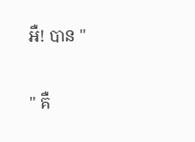អឺ! បាន "

" គឺ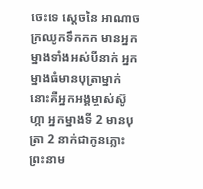ចេះទេ ស្តេចនៃ អាណាចក្រឈូកទឹកកក មានអ្នកម្នាងទាំងអស់បីនាក់ អ្នកម្នាងធំមានបុត្រាម្នាក់នោះគឺអ្នកអង្គម្ចាស់ស៊ូហ្កា អ្នកម្នាងទី 2 មានបុត្រា 2 នាក់ជាកូនភ្លោះព្រះនាម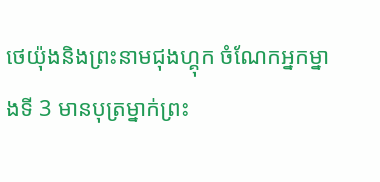ថេយ៉ុងនិងព្រះនាមជុងហ្គុក ចំណែកអ្នកម្នាងទី 3 មានបុត្រម្នាក់ព្រះ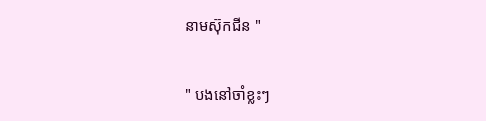នាមស៊ុកជីន "

" បងនៅចាំខ្លះៗ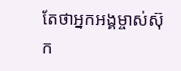តែថាអ្នកអង្គម្ចាស់ស៊ុក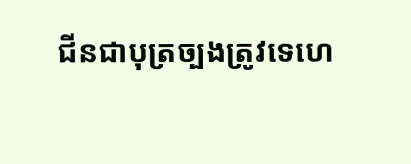ជីនជាបុត្រច្បងត្រូវទេហេ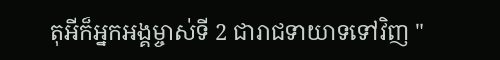តុអីក៏អ្នកអង្គម្ចាស់ទី 2 ជារាជទាយាទទៅវិញ "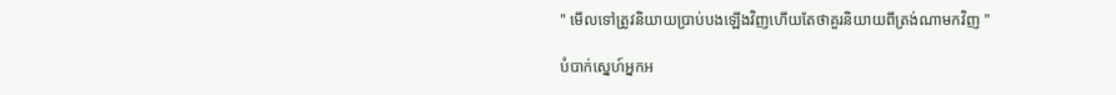" មើលទៅត្រូវនិយាយប្រាប់បងឡើងវិញហើយតែថាគួរនិយាយពីត្រង់ណាមកវិញ "

បំបាក់ស្នេហ៍អ្នកអ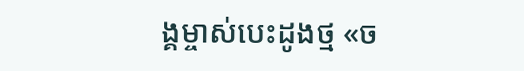ង្គម្ចាស់បេះដូងថ្ម «ច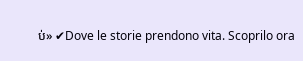ប់» ✔Dove le storie prendono vita. Scoprilo ora